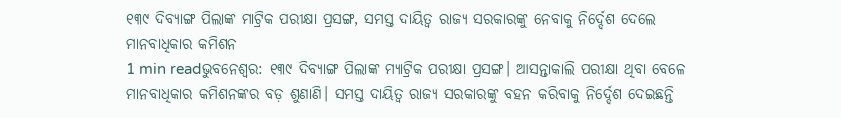୧୩୯ ଦିବ୍ୟାଙ୍ଗ ପିଲାଙ୍କ ମାଟ୍ରିକ ପରୀକ୍ଷା ପ୍ରସଙ୍ଗ, ସମସ୍ତ ଦାୟିତ୍ୱ ରାଜ୍ୟ ସରକାରଙ୍କୁ ନେବାକୁ ନିର୍ଦ୍ଦେଶ ଦେଲେ ମାନବାଧିକାର କମିଶନ
1 min readଭୁବନେଶ୍ୱର: ୧୩୯ ଦିବ୍ୟାଙ୍ଗ ପିଲାଙ୍କ ମ୍ୟାଟ୍ରିକ ପରୀକ୍ଷା ପ୍ରସଙ୍ଗ। ଆସନ୍ତାକାଲି ପରୀକ୍ଷା ଥିବା ବେଳେ ମାନବାଧିକାର କମିଶନଙ୍କର ବଡ଼ ଶୁଣାଣି। ସମସ୍ତ ଦାୟିତ୍ୱ ରାଜ୍ୟ ସରକାରଙ୍କୁ ବହନ କରିବାକୁ ନିର୍ଦ୍ଦେଶ ଦେଇଛନ୍ତି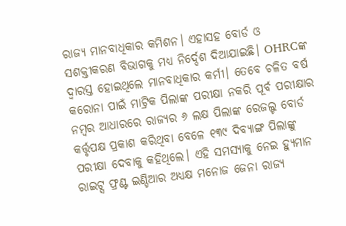ରାଜ୍ୟ ମାନବାଧିକାର କମିଶନ। ଏହାସହ ବୋର୍ଡ ଓ ସଶକ୍ତୀକରଣ ବିଭାଗକୁ ମଧ୍ୟ ନିର୍ଦ୍ଦେଶ ଦିଆଯାଇଛି। OHRCଙ୍କ ଦ୍ୱାରସ୍ତ ହୋଇଥିଲେ ମାନବାଧିକାର କର୍ମୀ। ତେବେ ଚଳିତ ବର୍ଷ କରୋନା ପାଇଁ ମାଟ୍ରିକ ପିଲାଙ୍କ ପରୀକ୍ଷା ନକରି ପୂର୍ବ ପରୀକ୍ଷାର ନମ୍ବର ଆଧାରରେ ରାଜ୍ୟର ୬ ଲକ୍ଷ ପିଲାଙ୍କ ରେଜଲ୍ଟ ବୋର୍ଡ କର୍ତ୍ତୃପକ୍ଷ ପ୍ରକାଶ କରିଥିବା ବେଳେ ୧୩୯ ଦିବ୍ୟାଙ୍ଗ ପିଲାଙ୍କୁ ପରୀକ୍ଷା ଦେବାକୁ କହିଥିଲେ। ଏହି ସମସ୍ୟାକୁ ନେଇ ହ୍ୟୁମାନ ରାଇଟ୍ସ ଫ୍ରଣ୍ଟ ଇଣ୍ଡିଆର ଅଧ୍ୟକ୍ଷ ମନୋଜ ଜେନା ରାଜ୍ୟ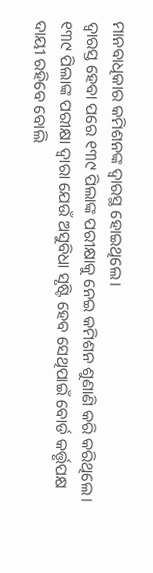ମାନବାଧିକାର କମିଶନଙ୍କ ଦ୍ୱାରସ୍ଥ ହୋଇଥିଲେ।
ଦ୍ୱାରସ୍ତ ହେବା ପରେ ୧୩୯ ପିଲାଙ୍କ ପରୀକ୍ଷାକୁ ନେଇ କମିଶନ ଶୁଣାଣି କରି କରିଥିଲେ। ୧୩୯ ପିଲାଙ୍କ ପରୀକ୍ଷା ଦ୍ୱାରା ଯେଉଁ ଅସୁବିଧା ସୃଷ୍ଟି ହେବ ସେଥିପାଇଁ ବୋର୍ଡ କର୍ତ୍ତୃପକ୍ଷ ଦାୟୀ ରହିବେ ବୋଲି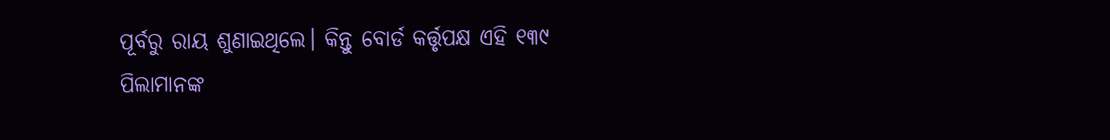ପୂର୍ବରୁ ରାୟ ଶୁଣାଇଥିଲେ। କିନ୍ତୁ ବୋର୍ଡ କର୍ତ୍ତୃପକ୍ଷ ଏହି ୧୩୯ ପିଲାମାନଙ୍କ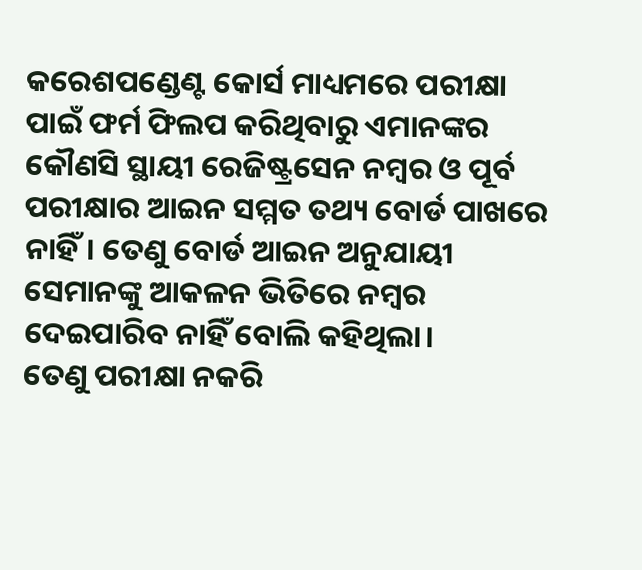କରେଶପଣ୍ଡେଣ୍ଟ କୋର୍ସ ମାଧ୍ୟମରେ ପରୀକ୍ଷା ପାଇଁ ଫର୍ମ ଫିଲପ କରିଥିବାରୁ ଏମାନଙ୍କର କୌଣସି ସ୍ଥାୟୀ ରେଜିଷ୍ଟ୍ରସେନ ନମ୍ବର ଓ ପୂର୍ବ ପରୀକ୍ଷାର ଆଇନ ସମ୍ମତ ତଥ୍ୟ ବୋର୍ଡ ପାଖରେ ନାହିଁ। ତେଣୁ ବୋର୍ଡ ଆଇନ ଅନୁଯାୟୀ ସେମାନଙ୍କୁ ଆକଳନ ଭିତିରେ ନମ୍ବର ଦେଇପାରିବ ନାହିଁ ବୋଲି କହିଥିଲା।
ତେଣୁ ପରୀକ୍ଷା ନକରି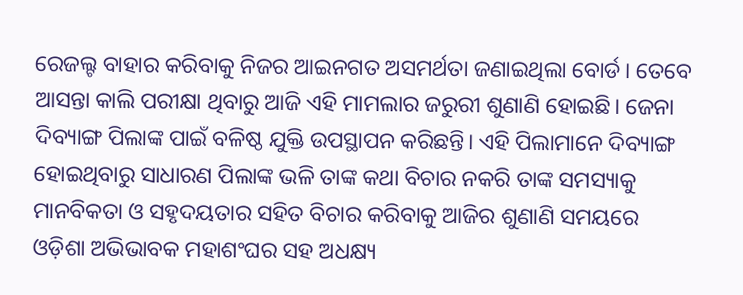ରେଜଲ୍ଟ ବାହାର କରିବାକୁ ନିଜର ଆଇନଗତ ଅସମର୍ଥତା ଜଣାଇଥିଲା ବୋର୍ଡ। ତେବେ ଆସନ୍ତା କାଲି ପରୀକ୍ଷା ଥିବାରୁ ଆଜି ଏହି ମାମଲାର ଜରୁରୀ ଶୁଣାଣି ହୋଇଛି। ଜେନା ଦିବ୍ୟାଙ୍ଗ ପିଲାଙ୍କ ପାଇଁ ବଳିଷ୍ଠ ଯୁକ୍ତି ଉପସ୍ଥାପନ କରିଛନ୍ତି। ଏହି ପିଲାମାନେ ଦିବ୍ୟାଙ୍ଗ ହୋଇଥିବାରୁ ସାଧାରଣ ପିଲାଙ୍କ ଭଳି ତାଙ୍କ କଥା ବିଚାର ନକରି ତାଙ୍କ ସମସ୍ୟାକୁ ମାନବିକତା ଓ ସହୃଦୟତାର ସହିତ ବିଚାର କରିବାକୁ ଆଜିର ଶୁଣାଣି ସମୟରେ ଓଡ଼ିଶା ଅଭିଭାବକ ମହାଶଂଘର ସହ ଅଧକ୍ଷ୍ୟ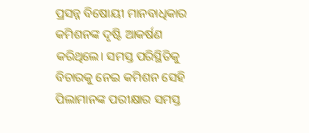ପ୍ରସନ୍ନ ବିଷୋୟୀ ମାନବାଧିକାର କମିଶନଙ୍କ ଦୃଷ୍ଟି ଆକର୍ଷଣ କରିଥିଲେ। ସମସ୍ତ ପରିସ୍ଥିତିକୁ ବିଚାରକୁ ନେଇ କମିଶନ ସେହି ପିଲାମାନଙ୍କ ପରୀକ୍ଷାର ସମସ୍ତ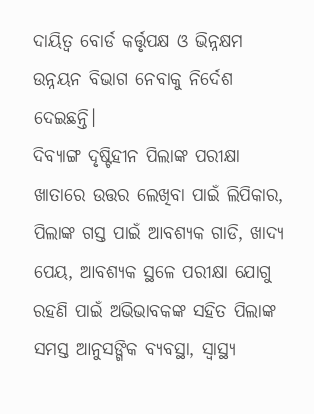ଦାୟିତ୍ୱ ବୋର୍ଡ କର୍ତ୍ତୃପକ୍ଷ ଓ ଭିନ୍ନକ୍ଷମ ଉନ୍ନୟନ ବିଭାଗ ନେବାକୁ ନିର୍ଦେଶ ଦେଇଛନ୍ତି।
ଦିବ୍ୟାଙ୍ଗ ଦୃଷ୍ଟିହୀନ ପିଲାଙ୍କ ପରୀକ୍ଷା ଖାତାରେ ଉତ୍ତର ଲେଖିବା ପାଇଁ ଲିପିକାର, ପିଲାଙ୍କ ଗସ୍ତ ପାଇଁ ଆବଶ୍ୟକ ଗାଡି, ଖାଦ୍ୟ ପେୟ, ଆବଶ୍ୟକ ସ୍ଥଳେ ପରୀକ୍ଷା ଯୋଗୁ ରହଣି ପାଇଁ ଅଭିଭାବକଙ୍କ ସହିତ ପିଲାଙ୍କ ସମସ୍ତ ଆନୁସଙ୍ଗିକ ବ୍ୟବସ୍ଥା, ସ୍ୱାସ୍ଥ୍ୟ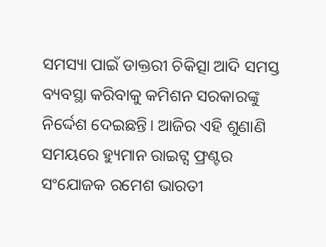ସମସ୍ୟା ପାଇଁ ଡାକ୍ତରୀ ଚିକିତ୍ସା ଆଦି ସମସ୍ତ ବ୍ୟବସ୍ଥା କରିବାକୁ କମିଶନ ସରକାରଙ୍କୁ ନିର୍ଦ୍ଦେଶ ଦେଇଛନ୍ତି। ଆଜିର ଏହି ଶୁଣାଣି ସମୟରେ ହ୍ୟୁମାନ ରାଇଟ୍ସ ଫ୍ରଣ୍ଟର ସଂଯୋଜକ ରମେଶ ଭାରତୀ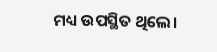ମଧ୍ୟ ଉପସ୍ଥିତ ଥିଲେ।